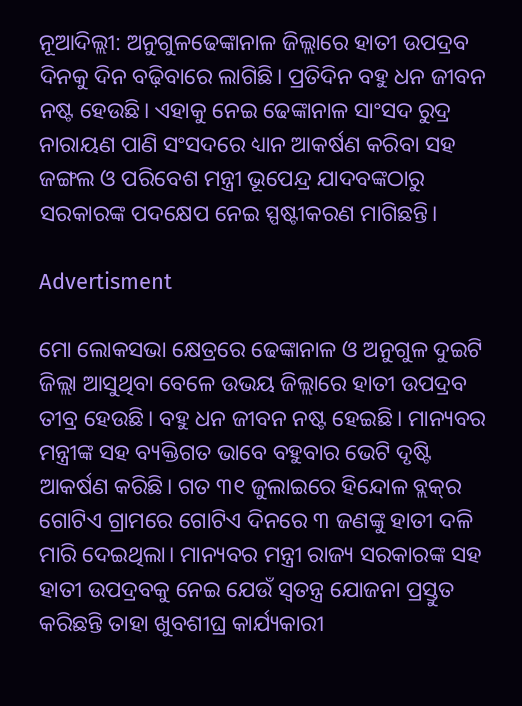ନୂଆଦିଲ୍ଲୀ: ଅନୁଗୁଳଢେଙ୍କାନାଳ ଜିଲ୍ଲାରେ ହାତୀ ଉପଦ୍ରବ ଦିନକୁ ଦିନ ବଢ଼ିବାରେ ଲାଗିଛି। ପ୍ରତିଦିନ ବହୁ ଧନ ଜୀବନ ନଷ୍ଟ ହେଉଛି। ଏହାକୁ ନେଇ ଢେଙ୍କାନାଳ ସାଂସଦ ରୁଦ୍ର ନାରାୟଣ ପାଣି ସଂସଦରେ ଧ୍ୟାନ ଆକର୍ଷଣ କରିବା ସହ ଜଙ୍ଗଲ ଓ ପରିବେଶ ମନ୍ତ୍ରୀ ଭୂପେନ୍ଦ୍ର ଯାଦବଙ୍କଠାରୁ ସରକାରଙ୍କ ପଦକ୍ଷେପ ନେଇ ସ୍ପଷ୍ଟୀକରଣ ମାଗିଛନ୍ତି।

Advertisment

ମୋ ଲୋକସଭା କ୍ଷେତ୍ରରେ ଢେଙ୍କାନାଳ ଓ ଅନୁଗୁଳ ଦୁଇଟି ଜିଲ୍ଲା ଆସୁଥିବା ବେଳେ ଉଭୟ ଜିଲ୍ଲାରେ ହାତୀ ଉପଦ୍ରବ ତୀବ୍ର ହେଉଛି। ବହୁ ଧନ ଜୀବନ ନଷ୍ଟ ହେଇଛି। ମାନ୍ୟବର ମନ୍ତ୍ରୀଙ୍କ ସହ ବ୍ୟକ୍ତିଗତ ଭାବେ ବହୁବାର ଭେଟି ଦୃଷ୍ଟି ଆକର୍ଷଣ କରିଛି। ଗତ ୩୧ ଜୁଲାଇରେ ହିନ୍ଦୋଳ ବ୍ଲକ୍‌ର ଗୋଟିଏ ଗ୍ରାମରେ ଗୋଟିଏ ଦିନରେ ୩ ଜଣଙ୍କୁ ହାତୀ ଦଳି ମାରି ଦେଇଥିଲା। ମାନ୍ୟବର ମନ୍ତ୍ରୀ ରାଜ୍ୟ ସରକାରଙ୍କ ସହ ହାତୀ ଉପଦ୍ରବକୁ ନେଇ ଯେଉଁ ସ୍ୱତନ୍ତ୍ର ଯୋଜନା ପ୍ରସ୍ତୁତ କରିଛନ୍ତି ତାହା ଖୁବଶୀଘ୍ର କାର୍ଯ୍ୟକାରୀ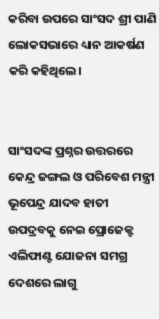କରିବା ଉପରେ ସାଂସଦ ଶ୍ରୀ ପାଣି ଲୋକସଭାରେ ଧ୍ୟାନ ଆକର୍ଷଣ କରି କହିଥିଲେ।


ସାଂସଦଙ୍କ ପ୍ରଶ୍ନର ଉତ୍ତରରେ କେନ୍ଦ୍ର ଜଙ୍ଗଲ ଓ ପରିବେଶ ମନ୍ତ୍ରୀ ଭୂପେନ୍ଦ୍ର ଯାଦବ ହାତୀ ଉପଦ୍ରବକୁ ନେଇ ପ୍ରୋଜେକ୍ଟ ଏଲିଫାଣ୍ଟ ଯୋଜନା ସମଗ୍ର ଦେଶରେ ଲାଗୁ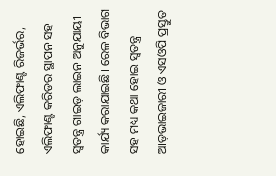ହୋଇଛି, ଏଲିଫାଣ୍ଟ ରିଜର୍ଭର, ଏଲିଫାଣ୍ଟ କରିଡର ସ୍ଥାପନ ସହ ସ୍ୱତନ୍ତ୍ର ଗାଇଡ଼ ଲାଇନ ଅନୁଯାୟୀ କାର୍ଯ୍ୟ କରାଯାଇଛି। ରେଳ ବିଭାଗ ସହ ମଧ୍ୟ କଥା ହୋଇ ସ୍ୱତନ୍ତ୍ର ଆଡ଼ଭାଇଜାରୀ ଓ ଏସଓପି ପ୍ରସ୍ତୁତ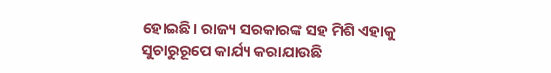ହୋଇଛି। ରାଜ୍ୟ ସରକାରଙ୍କ ସହ ମିଶି ଏହାକୁ ସୁଚାରୁରୂପେ କାର୍ଯ୍ୟ କରାଯାଉଛି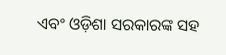ଏବଂ ଓଡ଼ିଶା ସରକାରଙ୍କ ସହ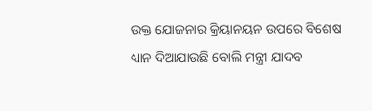ଉକ୍ତ ଯୋଜନାର କ୍ରିୟାନୟନ ଉପରେ ବିଶେଷ ଧ୍ୟାନ ଦିଆଯାଉଛି ବୋଲି ମନ୍ତ୍ରୀ ଯାଦବ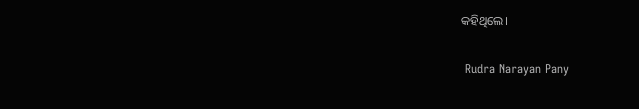କହିଥିଲେ।

 Rudra Narayan Pany